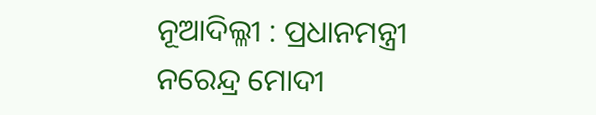ନୂଆଦିଲ୍ଳୀ : ପ୍ରଧାନମନ୍ତ୍ରୀ ନରେନ୍ଦ୍ର ମୋଦୀ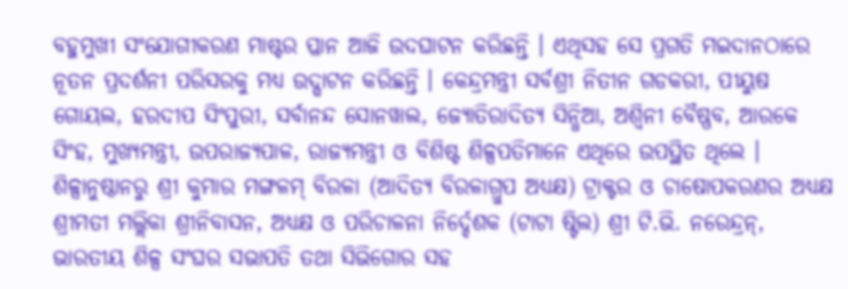ବହୁମୁଖୀ ସଂଯୋଗୀକରଣ ମାଷ୍ଟର ପ୍ଳାନ ଆଜି ଉଦଘାଟନ କରିଛନ୍ତି । ଏଥିସହ ସେ ପ୍ରଗତି ମଇଦାନଠାରେ ନୂତନ ପ୍ରଦର୍ଶନୀ ପରିସରକୁ ମଧ୍ୟ ଉଦ୍ଘାଟନ କରିଛନ୍ତି । କେନ୍ଦ୍ରମନ୍ତ୍ରୀ ସର୍ବଶ୍ରୀ ନିତୀନ ଗଡକରୀ, ପୀୟୁଷ ଗୋୟଲ, ହରଦୀପ ସିଂପୁରୀ, ସର୍ବାନନ୍ଦ ସୋନୱାଲ, ଜ୍ୟୋତିରାଦିତ୍ୟ ସିନ୍ଧିଆ, ଅଶ୍ୱିନୀ ବୈଷ୍ଣବ, ଆରକେ ସିଂହ, ମୁଖ୍ୟମନ୍ତ୍ରୀ, ଉପରାଜ୍ୟପାଳ, ରାଜ୍ୟମନ୍ତ୍ରୀ ଓ ବିଶିଷ୍ଟ ଶିଳ୍ପପତିମାନେ ଏଥିରେ ଉପସ୍ଥିତ ଥିଲେ ।
ଶିଳ୍ପାନୁଷ୍ଠାନରୁ ଶ୍ରୀ କୁମାର ମଙ୍ଗଳମ୍ ବିରଳା (ଆଦିତ୍ୟ ବିରଳାଗ୍ରୁପ ଅଧ୍ୟକ୍ଷ) ଟ୍ରାକ୍ଟର ଓ ଚାଷୋପକରଣର ଅଧ୍ୟକ୍ଷ ଶ୍ରୀମତୀ ମଲ୍ଲିକା ଶ୍ରୀନିବାସନ, ଅଧ୍ୟକ୍ଷ ଓ ପରିଚାଳନା ନିର୍ଦ୍ଦେଶକ (ଟାଟା ଷ୍ଟିଲ) ଶ୍ରୀ ଟି.ଭି. ନରେନ୍ଦ୍ରନ୍, ଭାରତୀୟ ଶିଳ୍ପ ସଂଘର ସଭାପତି ତଥା ସିଭିଗୋର ସହ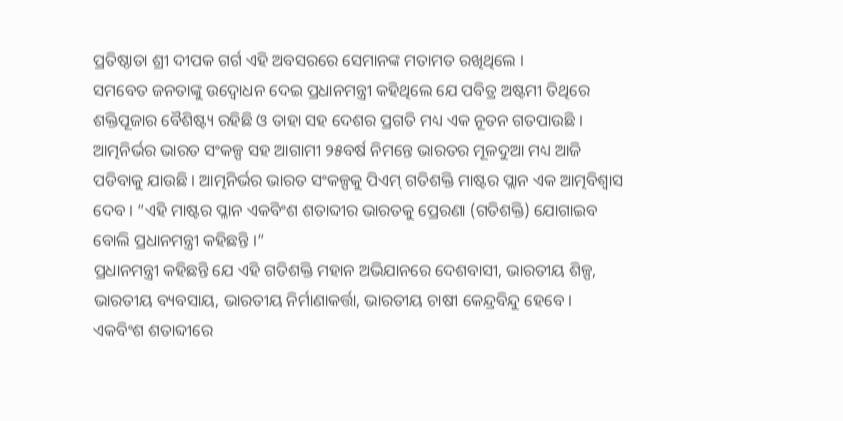ପ୍ରତିଷ୍ଠାତା ଶ୍ରୀ ଦୀପକ ଗର୍ଗ ଏହି ଅବସରରେ ସେମାନଙ୍କ ମତାମତ ରଖିଥିଲେ ।
ସମବେତ ଜନତାଙ୍କୁ ଉଦ୍ବୋଧନ ଦେଇ ପ୍ରଧାନମନ୍ତ୍ରୀ କହିଥିଲେ ଯେ ପବିତ୍ର ଅଷ୍ଟମୀ ତିଥିରେ ଶକ୍ତିପୂଜାର ବୈଶିଷ୍ଟ୍ୟ ରହିଛି ଓ ତାହା ସହ ଦେଶର ପ୍ରଗତି ମଧ୍ୟ ଏକ ନୂତନ ଗତପାଉଛି । ଆତ୍ମନିର୍ଭର ଭାରତ ସଂକଳ୍ପ ସହ ଆଗାମୀ ୨୫ବର୍ଷ ନିମନ୍ତେ ଭାରତର ମୂଳଦୁଆ ମଧ୍ୟ ଆଜି ପଡିବାକୁ ଯାଉଛି । ଆତ୍ମନିର୍ଭର ଭାରତ ସଂକଳ୍ପକୁ ପିଏମ୍ ଗତିଶକ୍ତି ମାଷ୍ଟର ପ୍ଲାନ ଏକ ଆତ୍ମବିଶ୍ୱାସ ଦେବ । “ଏହି ମାଷ୍ଟର ପ୍ଳାନ ଏକବିଂଶ ଶତାବ୍ଦୀର ଭାରତକୁ ପ୍ରେରଣା (ଗତିଶକ୍ତି) ଯୋଗାଇବ ବୋଲି ପ୍ରଧାନମନ୍ତ୍ରୀ କହିଛନ୍ତି ।”
ପ୍ରଧାନମନ୍ତ୍ରୀ କହିଛନ୍ତି ଯେ ଏହି ଗତିଶକ୍ତି ମହାନ ଅଭିଯାନରେ ଦେଶବାସୀ, ଭାରତୀୟ ଶିଳ୍ପ, ଭାରତୀୟ ବ୍ୟବସାୟ, ଭାରତୀୟ ନିର୍ମାଣାକର୍ତ୍ତା, ଭାରତୀୟ ଚାଷୀ କେନ୍ଦ୍ରବିନ୍ଦୁ ହେବେ । ଏକବିଂଶ ଶତାବ୍ଦୀରେ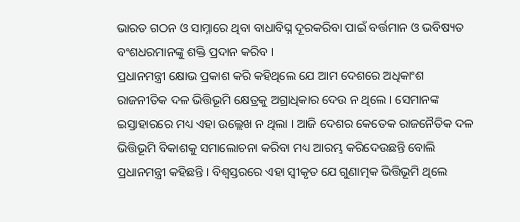ଭାରତ ଗଠନ ଓ ସାମ୍ନାରେ ଥିବା ବାଧାବିଘ୍ନ ଦୂରକରିବା ପାଇଁ ବର୍ତ୍ତମାନ ଓ ଭବିଷ୍ୟତ ବଂଶଧରମାନଙ୍କୁ ଶକ୍ତି ପ୍ରଦାନ କରିବ ।
ପ୍ରଧାନମନ୍ତ୍ରୀ କ୍ଷୋଭ ପ୍ରକାଶ କରି କହିଥିଲେ ଯେ ଆମ ଦେଶରେ ଅଧିକାଂଶ ରାଜନୀତିକ ଦଳ ଭିତ୍ତିଭୂମି କ୍ଷେତ୍ରକୁ ଅଗ୍ରାଧିକାର ଦେଉ ନ ଥିଲେ । ସେମାନଙ୍କ ଇସ୍ତାହାରରେ ମଧ୍ୟ ଏହା ଉଲ୍ଲେଖ ନ ଥିଲା । ଆଜି ଦେଶର କେତେକ ରାଜନୈତିକ ଦଳ ଭିତ୍ତିଭୂମି ବିକାଶକୁ ସମାଲୋଚନା କରିବା ମଧ୍ୟ ଆରମ୍ଭ କରିଦେଉଛନ୍ତି ବୋଲି ପ୍ରଧାନମନ୍ତ୍ରୀ କହିଛନ୍ତି । ବିଶ୍ୱସ୍ତରରେ ଏହା ସ୍ୱୀକୃତ ଯେ ଗୁଣାତ୍ମକ ଭିତ୍ତିଭୂମି ଥିଲେ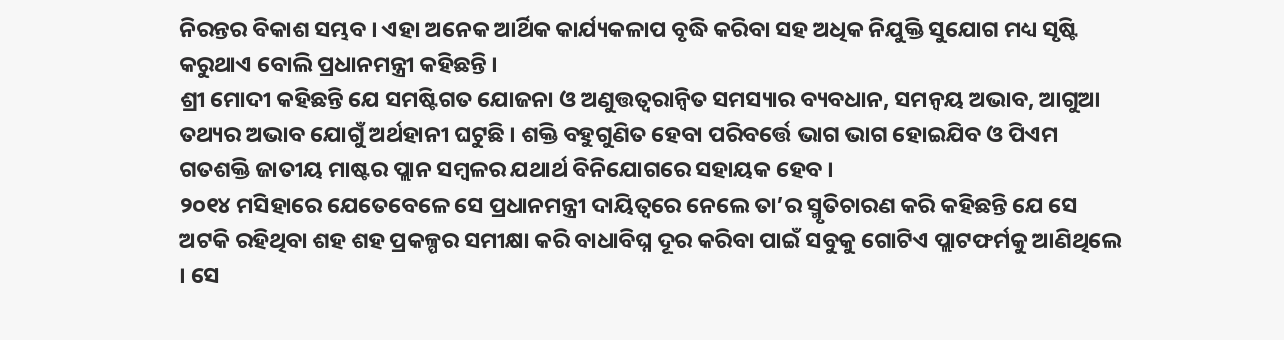ନିରନ୍ତର ବିକାଶ ସମ୍ଭବ । ଏହା ଅନେକ ଆର୍ଥିକ କାର୍ଯ୍ୟକଳାପ ବୃଦ୍ଧି କରିବା ସହ ଅଧିକ ନିଯୁକ୍ତି ସୁଯୋଗ ମଧ୍ୟ ସୃଷ୍ଟି କରୁଥାଏ ବୋଲି ପ୍ରଧାନମନ୍ତ୍ରୀ କହିଛନ୍ତି ।
ଶ୍ରୀ ମୋଦୀ କହିଛନ୍ତି ଯେ ସମଷ୍ଟିଗତ ଯୋଜନା ଓ ଅଣୁତ୍ତତ୍ୱରାନ୍ୱିତ ସମସ୍ୟାର ବ୍ୟବଧାନ, ସମନ୍ୱୟ ଅଭାବ, ଆଗୁଆ ତଥ୍ୟର ଅଭାବ ଯୋଗୁଁ ଅର୍ଥହାନୀ ଘଟୁଛି । ଶକ୍ତି ବହୁଗୁଣିତ ହେବା ପରିବର୍ତ୍ତେ ଭାଗ ଭାଗ ହୋଇଯିବ ଓ ପିଏମ ଗତଶକ୍ତି ଜାତୀୟ ମାଷ୍ଟର ପ୍ଲାନ ସମ୍ବଳର ଯଥାର୍ଥ ବିନିଯୋଗରେ ସହାୟକ ହେବ ।
୨୦୧୪ ମସିହାରେ ଯେତେବେଳେ ସେ ପ୍ରଧାନମନ୍ତ୍ରୀ ଦାୟିତ୍ୱରେ ନେଲେ ତା’ର ସ୍ମୃତିଚାରଣ କରି କହିଛନ୍ତି ଯେ ସେ ଅଟକି ରହିଥିବା ଶହ ଶହ ପ୍ରକଳ୍ପର ସମୀକ୍ଷା କରି ବାଧାବିଘ୍ନ ଦୂର କରିବା ପାଇଁ ସବୁକୁ ଗୋଟିଏ ପ୍ଲାଟଫର୍ମକୁ ଆଣିଥିଲେ । ସେ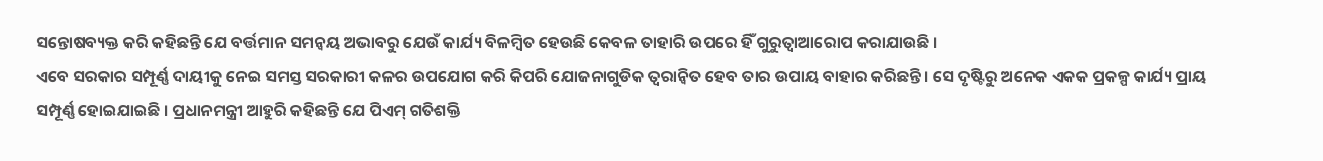ସନ୍ତୋଷବ୍ୟକ୍ତ କରି କହିଛନ୍ତି ଯେ ବର୍ତ୍ତମାନ ସମନ୍ୱୟ ଅଭାବରୁ ଯେଉଁ କାର୍ଯ୍ୟ ବିଳମ୍ବିତ ହେଉଛି କେବଳ ତାହାରି ଉପରେ ହିଁ ଗୁରୁତ୍ୱାଆରୋପ କରାଯାଉଛି ।
ଏବେ ସରକାର ସମ୍ପୂର୍ଣ୍ଣ ଦାୟୀକୁ ନେଇ ସମସ୍ତ ସରକାରୀ କଳର ଉପଯୋଗ କରି କିପରି ଯୋଜନାଗୁଡିକ ତ୍ୱରାନ୍ୱିତ ହେବ ତାର ଉପାୟ ବାହାର କରିଛନ୍ତି । ସେ ଦୃଷ୍ଟିରୁ ଅନେକ ଏକକ ପ୍ରକଳ୍ପ କାର୍ଯ୍ୟ ପ୍ରାୟ ସମ୍ପୂର୍ଣ୍ଣ ହୋଇଯାଇଛି । ପ୍ରଧାନମନ୍ତ୍ରୀ ଆହୁରି କହିଛନ୍ତି ଯେ ପିଏମ୍ ଗତିଶକ୍ତି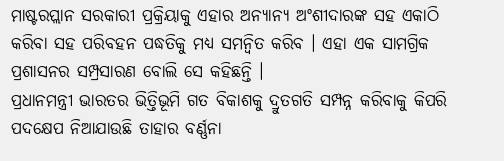ମାଷ୍ଟରପ୍ଲାନ ସରକାରୀ ପ୍ରକ୍ରିୟାକୁ ଏହାର ଅନ୍ୟାନ୍ୟ ଅଂଶୀଦାରଙ୍କ ସହ ଏକାଠି କରିବା ସହ ପରିବହନ ପଦ୍ଧତିକୁ ମଧ୍ୟ ସମନ୍ୱିତ କରିବ । ଏହା ଏକ ସାମଗ୍ରିକ ପ୍ରଶାସନର ସମ୍ପ୍ରସାରଣ ବୋଲି ସେ କହିଛନ୍ତି ।
ପ୍ରଧାନମନ୍ତ୍ରୀ ଭାରତର ଭିତ୍ତିଭୂମି ଗତ ବିକାଶକୁ ଦ୍ରୁତଗତି ସମ୍ପନ୍ନ କରିବାକୁ କିପରି ପଦକ୍ଷେପ ନିଆଯାଉଛି ତାହାର ବର୍ଣ୍ଣନା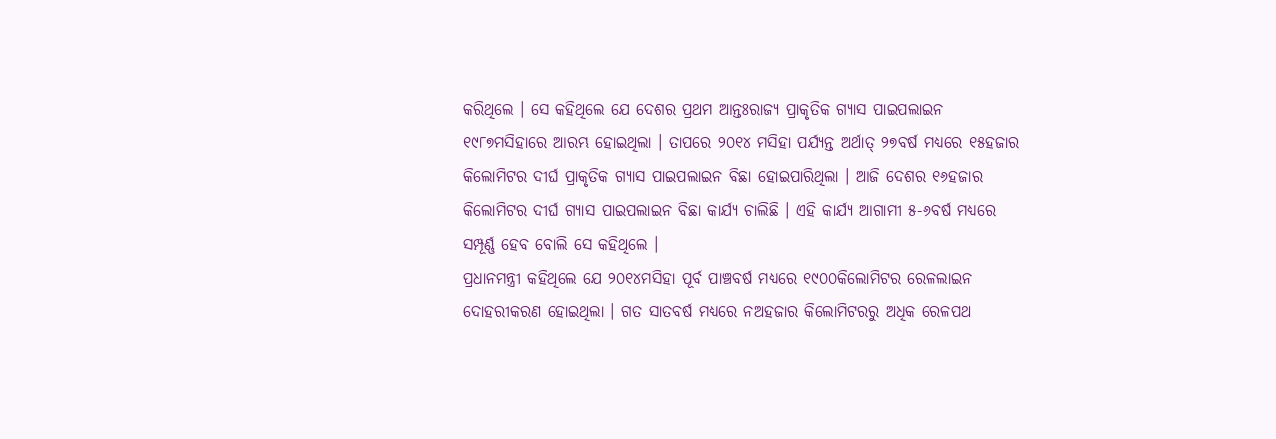କରିଥିଲେ । ସେ କହିଥିଲେ ଯେ ଦେଶର ପ୍ରଥମ ଆନ୍ତଃରାଜ୍ୟ ପ୍ରାକୃତିକ ଗ୍ୟାସ ପାଇପଲାଇନ ୧୯୮୭ମସିହାରେ ଆରମ୍ଭ ହୋଇଥିଲା । ତାପରେ ୨୦୧୪ ମସିହା ପର୍ଯ୍ୟନ୍ତ ଅର୍ଥାତ୍ ୨୭ବର୍ଷ ମଧ୍ୟରେ ୧୫ହଜାର କିଲୋମିଟର ଦୀର୍ଘ ପ୍ରାକୃତିକ ଗ୍ୟାସ ପାଇପଲାଇନ ବିଛା ହୋଇପାରିଥିଲା । ଆଜି ଦେଶର ୧୬ହଜାର କିଲୋମିଟର ଦୀର୍ଘ ଗ୍ୟାସ ପାଇପଲାଇନ ବିଛା କାର୍ଯ୍ୟ ଚାଲିଛି । ଏହି କାର୍ଯ୍ୟ ଆଗାମୀ ୫-୬ବର୍ଷ ମଧ୍ୟରେ ସମ୍ପୂର୍ଣ୍ଣ ହେବ ବୋଲି ସେ କହିଥିଲେ ।
ପ୍ରଧାନମନ୍ତ୍ରୀ କହିଥିଲେ ଯେ ୨୦୧୪ମସିହା ପୂର୍ବ ପାଞ୍ଚବର୍ଷ ମଧ୍ୟରେ ୧୯୦୦କିଲୋମିଟର ରେଳଲାଇନ ଦୋହରୀକରଣ ହୋଇଥିଲା । ଗତ ସାତବର୍ଷ ମଧ୍ୟରେ ନଅହଜାର କିଲୋମିଟରରୁ ଅଧିକ ରେଳପଥ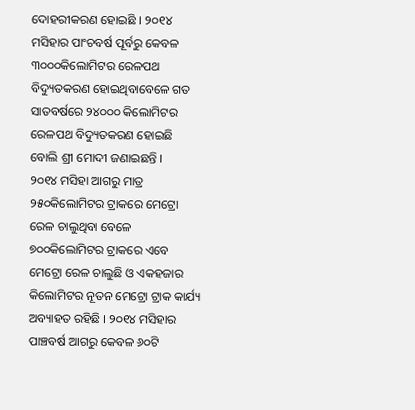ଦୋହରୀକରଣ ହୋଇଛି । ୨୦୧୪ ମସିହାର ପାଂଚବର୍ଷ ପୂର୍ବରୁ କେବଳ ୩୦୦୦କିଲୋମିଟର ରେଳପଥ ବିଦ୍ୟୁତକରଣ ହୋଇଥିବାବେଳେ ଗତ ସାତବର୍ଷରେ ୨୪୦୦୦ କିଲୋମିଟର ରେଳପଥ ବିଦ୍ୟୁତକରଣ ହୋଇଛି ବୋଲି ଶ୍ରୀ ମୋଦୀ ଜଣାଇଛନ୍ତି ।
୨୦୧୪ ମସିହା ଆଗରୁ ମାତ୍ର ୨୫୦କିଲୋମିଟର ଟ୍ରାକରେ ମେଟ୍ରୋ ରେଳ ଚାଲୁଥିବା ବେଳେ ୭୦୦କିଲୋମିଟର ଟ୍ରାକରେ ଏବେ ମେଟ୍ରୋ ରେଳ ଚାଲୁଛି ଓ ଏକହଜାର କିଲୋମିଟର ନୂତନ ମେଟ୍ରୋ ଟ୍ରାକ କାର୍ଯ୍ୟ ଅବ୍ୟାହତ ରହିଛି । ୨୦୧୪ ମସିହାର ପାଞ୍ଚବର୍ଷ ଆଗରୁ କେବଳ ୬୦ଟି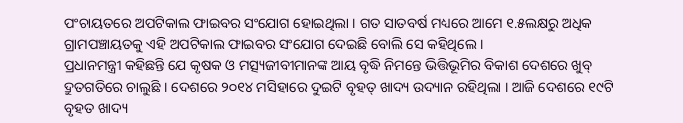ପଂଚାୟତରେ ଅପଟିକାଲ ଫାଇବର ସଂଯୋଗ ହୋଇଥିଲା । ଗତ ସାତବର୍ଷ ମଧ୍ୟରେ ଆମେ ୧.୫ଲକ୍ଷରୁ ଅଧିକ ଗ୍ରାମପଞ୍ଚାୟତକୁ ଏହି ଅପଟିକାଲ ଫାଇବର ସଂଯୋଗ ଦେଇଛି ବୋଲି ସେ କହିଥିଲେ ।
ପ୍ରଧାନମନ୍ତ୍ରୀ କହିଛନ୍ତି ଯେ କୃଷକ ଓ ମତ୍ସ୍ୟଜୀବୀମାନଙ୍କ ଆୟ ବୃଦ୍ଧି ନିମନ୍ତେ ଭିତ୍ତିଭୂମିର ବିକାଶ ଦେଶରେ ଖୁବ୍ ଦ୍ରୁତଗତିରେ ଚାଲୁଛି । ଦେଶରେ ୨୦୧୪ ମସିହାରେ ଦୁଇଟି ବୃହତ୍ ଖାଦ୍ୟ ଉଦ୍ୟାନ ରହିଥିଲା । ଆଜି ଦେଶରେ ୧୯ଟି ବୃହତ ଖାଦ୍ୟ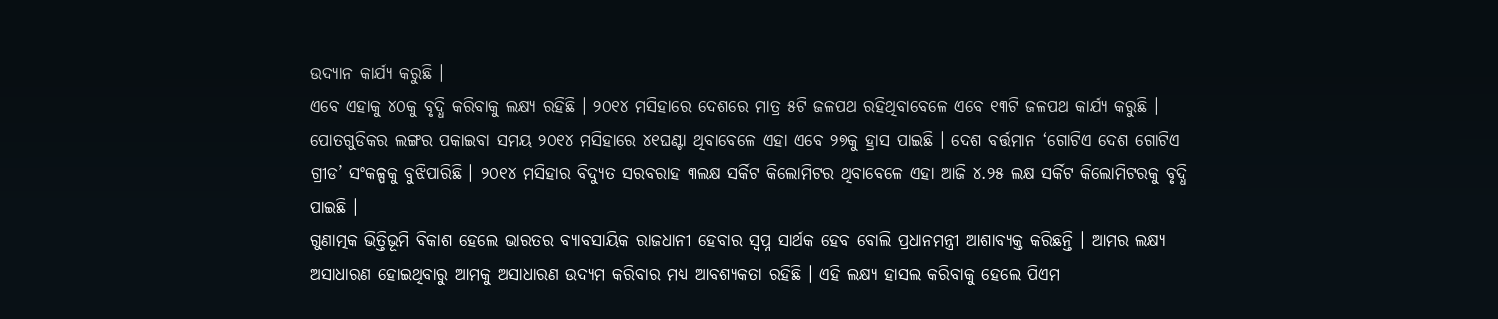ଉଦ୍ୟାନ କାର୍ଯ୍ୟ କରୁଛି ।
ଏବେ ଏହାକୁ ୪୦କୁ ବୃଦ୍ଧି କରିବାକୁ ଲକ୍ଷ୍ୟ ରହିଛି । ୨୦୧୪ ମସିହାରେ ଦେଶରେ ମାତ୍ର ୫ଟି ଜଳପଥ ରହିଥିବାବେଳେ ଏବେ ୧୩ଟି ଜଳପଥ କାର୍ଯ୍ୟ କରୁଛି । ପୋତଗୁଡିକର ଲଙ୍ଗର ପକାଇବା ସମୟ ୨୦୧୪ ମସିହାରେ ୪୧ଘଣ୍ଟା ଥିବାବେଳେ ଏହା ଏବେ ୨୭କୁ ହ୍ରାସ ପାଇଛି । ଦେଶ ବର୍ତ୍ତମାନ ‘ଗୋଟିଏ ଦେଶ ଗୋଟିଏ ଗ୍ରୀଡ’ ସଂକଳ୍ପକୁ ବୁଝିପାରିଛି । ୨୦୧୪ ମସିହାର ବିଦ୍ୟୁତ ସରବରାହ ୩ଲକ୍ଷ ସର୍କିଟ କିଲୋମିଟର ଥିବାବେଳେ ଏହା ଆଜି ୪.୨୫ ଲକ୍ଷ ସର୍କିଟ କିଲୋମିଟରକୁ ବୃଦ୍ଧି ପାଇଛି ।
ଗୁଣାତ୍ମକ ଭିତ୍ତିଭୂମି ବିକାଶ ହେଲେ ଭାରତର ବ୍ୟାବସାୟିକ ରାଜଧାନୀ ହେବାର ସ୍ୱପ୍ନ ସାର୍ଥକ ହେବ ବୋଲି ପ୍ରଧାନମନ୍ତ୍ରୀ ଆଶାବ୍ୟକ୍ତ କରିଛନ୍ତି । ଆମର ଲକ୍ଷ୍ୟ ଅସାଧାରଣ ହୋଇଥିବାରୁ ଆମକୁ ଅସାଧାରଣ ଉଦ୍ୟମ କରିବାର ମଧ୍ୟ ଆବଶ୍ୟକତା ରହିଛି । ଏହି ଲକ୍ଷ୍ୟ ହାସଲ କରିବାକୁ ହେଲେ ପିଏମ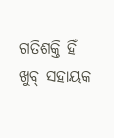ଗତିଶକ୍ତି ହିଁ ଖୁବ୍ ସହାୟକ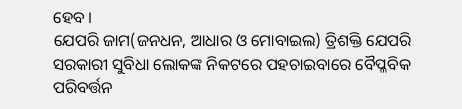ହେବ ।
ଯେପରି ଜାମ(ଜନଧନ, ଆଧାର ଓ ମୋବାଇଲ) ତ୍ରିଶକ୍ତି ଯେପରି ସରକାରୀ ସୁବିଧା ଲୋକଙ୍କ ନିକଟରେ ପହଚାଇବାରେ ବୈପ୍ଳବିକ ପରିବର୍ତ୍ତନ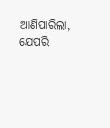ଆଣିପାରିଲା, ଯେପରି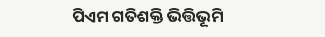ପିଏମ ଗତିଶକ୍ତି ଭିତ୍ତିଭୂମି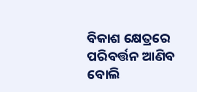ବିକାଶ କ୍ଷେତ୍ରରେ ପରିବର୍ତ୍ତନ ଆଣିବ ବୋଲି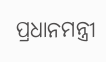ପ୍ରଧାନମନ୍ତ୍ରୀ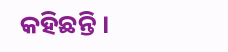କହିଛନ୍ତି ।